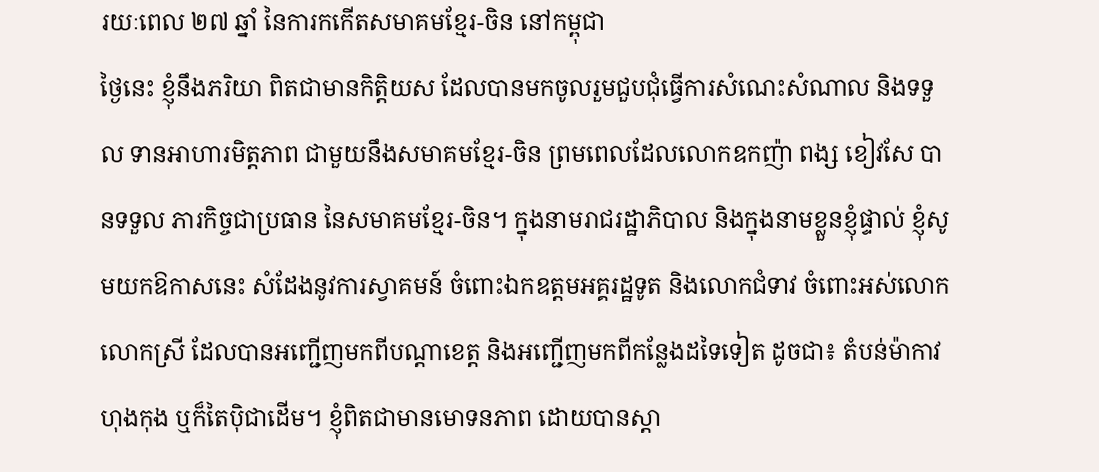រយៈពេល ២៧ ឆ្នាំ នៃការកកើតសមាគមខ្មែរ-ចិន នៅកម្ពុជា
ថ្ងៃនេះ ខ្ញុំនឹងភរិយា ពិតជាមានកិត្តិយស ដែលបានមកចូលរួមជួបជុំធ្វើការសំណេះសំណាល និងទទួល ទានអាហារមិត្តភាព ជាមួយនឹងសមាគមខ្មែរ-ចិន ព្រមពេលដែលលោកឧកញ៉ា ពង្ស ខៀវសែ បានទទួល ភារកិច្ចជាប្រធាន នៃសមាគមខ្មែរ-ចិន។ ក្នុងនាមរាជរដ្ឋាភិបាល និងក្នុងនាមខ្លួនខ្ញុំផ្ទាល់ ខ្ញុំសូមយកឱកាសនេះ សំដែងនូវការស្វាគមន៍ ចំពោះឯកឧត្តមអគ្គរដ្ឋទូត និងលោកជំទាវ ចំពោះអស់លោក លោកស្រី ដែលបានអញ្ជើញមកពីបណ្តាខេត្ត និងអញ្ជើញមកពីកន្លែងដទៃទៀត ដូចជា៖ តំបន់ម៉ាកាវ ហុងកុង ឬក៏តៃប៉ិជាដើម។ ខ្ញុំពិតជាមានមោទនភាព ដោយបានស្តា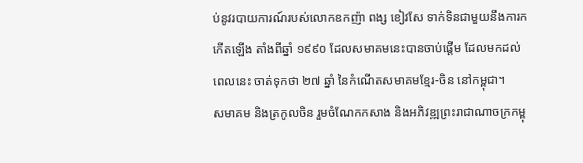ប់នូវរបាយការណ៍របស់លោកឧកញ៉ា ពង្ស ខៀវសែ ទាក់ទិនជាមួយនឹងការកកើតឡើង តាំងពីឆ្នាំ ១៩៩០ ដែលសមាគមនេះបានចាប់ផ្តើម ដែលមកដល់ពេលនេះ ចាត់ទុកថា ២៧ ឆ្នាំ នៃកំណើតសមាគមខ្មែរ-ចិន នៅកម្ពុជា។
សមាគម និងត្រកូលចិន រួមចំណែកកសាង និងអភិវឌ្ឍព្រះរាជាណាចក្រកម្ពុ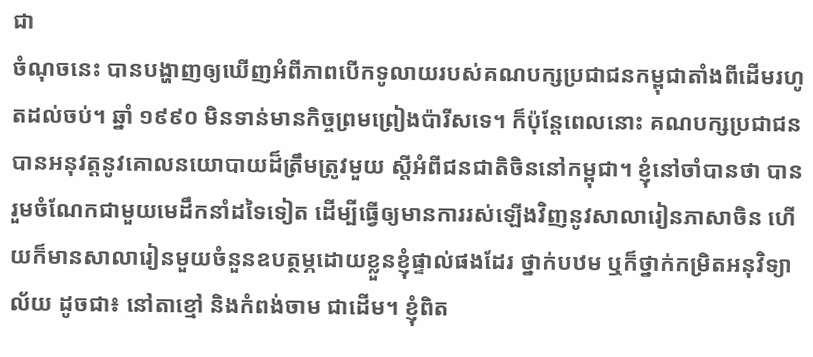ជា
ចំណុចនេះ បានបង្ហាញឲ្យឃើញអំពីភាពបើកទូលាយរបស់គណបក្សប្រជាជនកម្ពុជាតាំងពីដើមរហូតដល់ចប់។ ឆ្នាំ ១៩៩០ មិនទាន់មានកិច្ចព្រមព្រៀងប៉ារីសទេ។ ក៏ប៉ុន្តែពេលនោះ គណបក្សប្រជាជនបានអនុវត្តនូវគោលនយោបាយដ៏ត្រឹមត្រូវមួយ ស្តីអំពីជនជាតិចិននៅកម្ពុជា។ ខ្ញុំនៅចាំបានថា បានរួមចំណែកជាមួយមេដឹកនាំដទៃទៀត ដើម្បីធ្វើឲ្យមានការរស់ឡើងវិញនូវសាលារៀនភាសាចិន ហើយក៏មានសាលារៀនមួយចំនួនឧបត្ថម្ភដោយខ្លួនខ្ញុំផ្ទាល់ផងដែរ ថ្នាក់បឋម ឬក៏ថ្នាក់កម្រិតអនុវិទ្យាល័យ ដូចជា៖ នៅតាខ្មៅ និងកំពង់ចាម ជាដើម។ ខ្ញុំពិត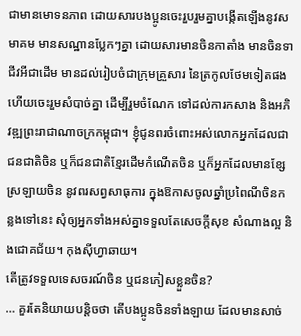ជាមានមោទនភាព ដោយសារបងប្អូនចេះរួបរួមគ្នាបង្កើតឡើងនូវសមាគម មានសណ្ឋានប្លែកៗគ្នា ដោយសារមានចិនកាតាំង មានចិនទាជីវអីជាដើម មានដល់រៀបចំជាក្រុមគ្រួសារ នៃត្រកូលថែមទៀតផង ហើយចេះរួមសំបាច់គ្នា ដើម្បីរួមចំណែក ទៅដល់ការកសាង និងអភិវឌ្ឍព្រះរាជាណាចក្រកម្ពុជា។ ខ្ញុំជូនពរចំពោះអស់លោកអ្នកដែលជាជនជាតិចិន ឬក៏ជនជាតិខ្មែរដើមកំណើតចិន ឬក៏អ្នកដែលមានខ្សែស្រឡាយចិន នូវពរសព្វសាធុការ ក្នុងឱកាសចូលឆ្នាំប្រពៃណីចិនកន្លងទៅនេះ សុំឲ្យអ្នកទាំងអស់គ្នាទទួលតែសេចក្តីសុខ សំណាងល្អ និងជោគជ័យ។ កុងស៊ីហ្វាឆាយ។
តើត្រូវទទួលទេសចរណ៍ចិន ឬជនភៀសខ្លួនចិន?
… គួរតែនិយាយបន្តិចថា តើបងប្អូនចិនទាំងឡាយ ដែលមានសាច់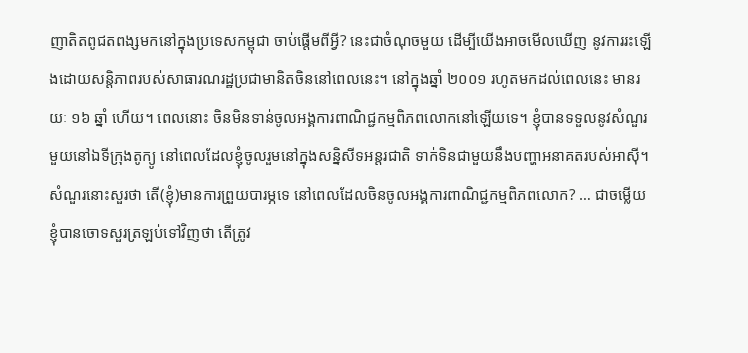ញាតិតពូជតពង្សមកនៅក្នុងប្រទេសកម្ពុជា ចាប់ផ្តើមពីអ្វី? នេះជាចំណុចមួយ ដើម្បីយើងអាចមើលឃើញ នូវការរះឡើងដោយសន្តិភាពរបស់សាធារណរដ្ឋប្រជាមានិតចិននៅពេលនេះ។ នៅក្នុងឆ្នាំ ២០០១ រហូតមកដល់ពេលនេះ មានរយៈ ១៦ ឆ្នាំ ហើយ។ ពេលនោះ ចិនមិនទាន់ចូលអង្គការពាណិជ្ជកម្មពិភពលោកនៅឡើយទេ។ ខ្ញុំបានទទួលនូវសំណួរមួយនៅឯទីក្រុងតូក្យូ នៅពេលដែលខ្ញុំចូលរួមនៅក្នុងសន្និសីទអន្តរជាតិ ទាក់ទិនជាមួយនឹងបញ្ហាអនាគតរបស់អាស៊ី។ សំណួរនោះសួរថា តើ(ខ្ញុំ)មានការព្រួយបារម្ភទេ នៅពេលដែលចិនចូលអង្គការពាណិជ្ជកម្មពិភពលោក? … ជាចម្លើយ ខ្ញុំបានចោទសួរត្រឡប់ទៅវិញថា តើត្រូវ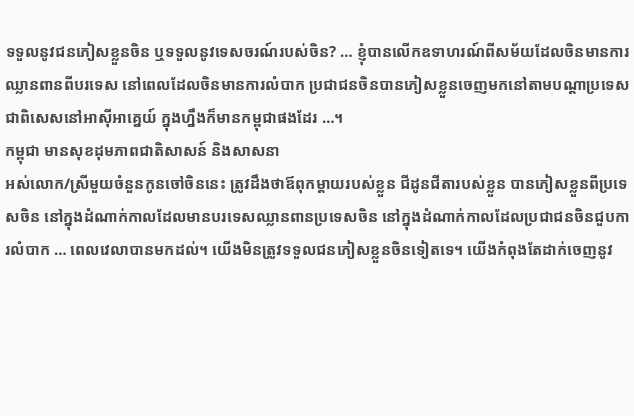ទទួលនូវជនភៀសខ្លួនចិន ឬទទួលនូវទេសចរណ៍របស់ចិន? … ខ្ញុំបានលើកឧទាហរណ៍ពីសម័យដែលចិនមានការឈ្លានពានពីបរទេស នៅពេលដែលចិនមានការលំបាក ប្រជាជនចិនបានភៀសខ្លួនចេញមកនៅតាមបណ្តាប្រទេស ជាពិសេសនៅអាស៊ីអាគ្នេយ៍ ក្នុងហ្នឹងក៏មានកម្ពុជាផងដែរ …។
កម្ពុជា មានសុខដុមភាពជាតិសាសន៍ និងសាសនា
អស់លោក/ស្រីមួយចំនួនកូនចៅចិននេះ ត្រូវដឹងថាឪពុកម្តាយរបស់ខ្លួន ជីដូនជីតារបស់ខ្លួន បានភៀសខ្លួនពីប្រទេសចិន នៅក្នុងដំណាក់កាលដែលមានបរទេសឈ្លានពានប្រទេសចិន នៅក្នុងដំណាក់កាលដែលប្រជាជនចិនជួបការលំបាក … ពេលវេលាបានមកដល់។ យើងមិនត្រូវទទួលជនភៀសខ្លួនចិនទៀតទេ។ យើងកំពុងតែដាក់ចេញនូវ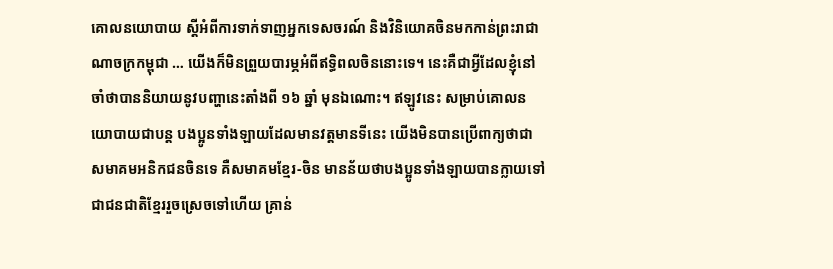គោលនយោបាយ ស្តីអំពីការទាក់ទាញអ្នកទេសចរណ៍ និងវិនិយោគចិនមកកាន់ព្រះរាជាណាចក្រកម្ពុជា … យើងក៏មិនព្រួយបារម្ភអំពីឥទ្ធិពលចិននោះទេ។ នេះគឺជាអ្វីដែលខ្ញុំនៅចាំថាបាននិយាយនូវបញ្ហានេះតាំងពី ១៦ ឆ្នាំ មុនឯណោះ។ ឥឡូវនេះ សម្រាប់គោលនយោបាយជាបន្ត បងប្អូនទាំងឡាយដែលមានវត្តមានទីនេះ យើងមិនបានប្រើពាក្យថាជាសមាគមអនិកជនចិនទេ គឺសមាគមខ្មែរ-ចិន មានន័យថាបងប្អូនទាំងឡាយបានក្លាយទៅជាជនជាតិខ្មែររួចស្រេចទៅហើយ គ្រាន់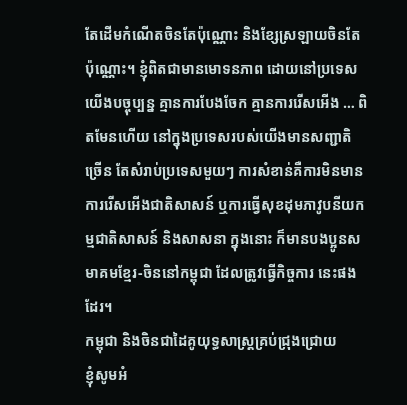តែដើមកំណើតចិនតែប៉ុណ្ណោះ និងខ្សែស្រឡាយចិនតែប៉ុណ្ណោះ។ ខ្ញុំពិតជាមានមោទនភាព ដោយនៅប្រទេសយើងបច្ចុប្បន្ន គ្មានការបែងចែក គ្មានការរើសអើង … ពិតមែនហើយ នៅក្នុងប្រទេសរបស់យើងមានសញ្ជាតិច្រើន តែសំរាប់ប្រទេសមួយៗ ការសំខាន់គឺការមិនមានការរើសអើងជាតិសាសន៍ ឬការធ្វើសុខដុមភាវូបនីយកម្មជាតិសាសន៍ និងសាសនា ក្នុងនោះ ក៏មានបងប្អូនសមាគមខ្មែរ-ចិននៅកម្ពុជា ដែលត្រូវធ្វើកិច្ចការ នេះផងដែរ។
កម្ពុជា និងចិនជាដៃគូយុទ្ធសាស្ត្រគ្រប់ជ្រុងជ្រោយ
ខ្ញុំសូមអំ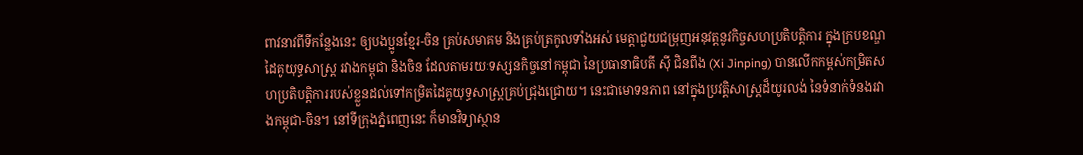ពាវនាវពីទីកន្លែងនេះ ឲ្យបងប្អូនខ្មែរ-ចិន គ្រប់សមាគម និងគ្រប់ត្រកូលទាំងអស់ មេត្តាជួយជម្រុញអនុវត្តនូវកិច្ចសហប្រតិបត្តិការ ក្នុងក្របខណ្ឌដៃគូយុទ្ធសាស្ត្រ រវាងកម្ពុជា និងចិន ដែលតាមរយៈទស្សនកិច្ចនៅកម្ពុជា នៃប្រធានាធិបតី ស៊ី ជិនពីង (Xi Jinping) បានលើកកម្ពស់កម្រិតសហប្រតិបត្តិការរបស់ខ្លួនដល់ទៅកម្រិតដៃគូយុទ្ធសាស្ត្រគ្រប់ជ្រុងជ្រោយ។ នេះជាមោទនភាព នៅក្នុងប្រវត្តិសាស្ត្រដ៏យូរលង់ នៃទំនាក់ទំនងរវាងកម្ពុជា-ចិន។ នៅទីក្រុងភ្នំពេញនេះ ក៏មានវិទ្យាស្ថាន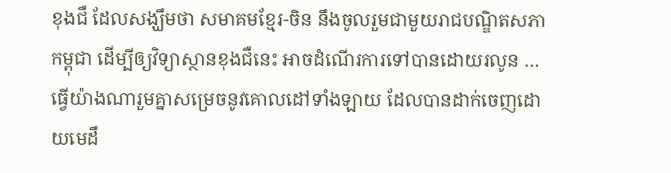ខុងជឺ ដែលសង្ឃឹមថា សមាគមខ្មែរ-ចិន នឹងចូលរួមជាមួយរាជបណ្ឌិតសភាកម្ពុជា ដើម្បីឲ្យវិទ្យាស្ថានខុងជឺនេះ អាចដំណើរការទៅបានដោយរលូន … ធ្វើយ៉ាងណារួមគ្នាសម្រេចនូវគោលដៅទាំងឡាយ ដែលបានដាក់ចេញដោយមេដឹ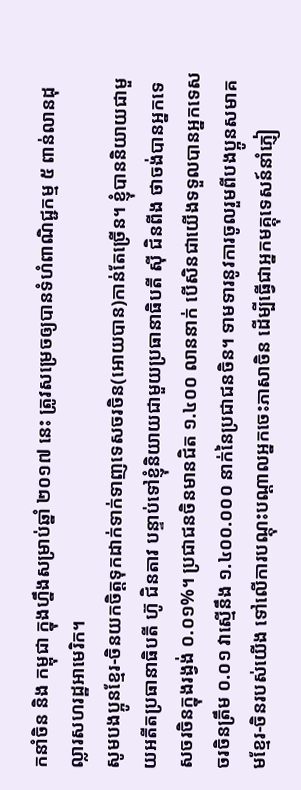កនាំចិន និង កម្ពុជា ក្នុងហ្នឹងសម្រាប់ឆ្នាំ ២០១៧ នេះ ត្រូវសម្រេចឲ្យបានទំហំពាណិជ្ជកម្ម ៥ ពាន់លានដុល្លារសហរដ្ឋអាមេរិក។
សូមបងប្អូនខ្មែរ-ចិនយកចិត្តទុកដាក់ទាក់ទាញទេសចរចិន(អោយបាន)កាន់តែច្រើន។ ខ្ញុំបាននិយាយជាមួយអតីតប្រធានាធិបតី ហ៊ូ ជិនតាវ បន្ទាប់ទៅខ្ញុំនិយាយជាមួយប្រធានាធិបតី ស៊ី ជិនពីង ថាចង់បានអ្នកទេសចរចិនក្នុងរង្វង់ ០.០១%។ ប្រជាជនចិនមានជិត ១.៤០០ លាននាក់ បើសិនជាយើងទទួលបានអ្នកទេសចរចិនត្រឹម ០.០១ វាស្មើនឹង ១.៤០០.០០០ នាក់នៃប្រជាជនចិន។ ទាមទារនូវការចូលរួមពីបងប្អូនសមាគមខ្មែរ-ចិនរបស់យើង ទៅលើការបណ្តុះបណ្តាលអ្នកចេះភាសាចិន ដើម្បីធ្វើជាអ្នកមគ្គុទេសន៍នាំភ្ញៀ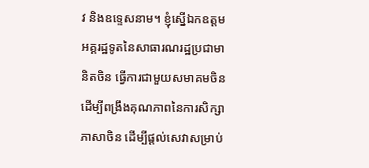វ និងឧទ្ទេសនាម។ ខ្ញុំស្នើឯកឧត្តមអគ្គរដ្ឋទូតនៃសាធារណរដ្ឋប្រជាមានិតចិន ធ្វើការជាមួយសមាគមចិន ដើម្បីពង្រឹងគុណភាពនៃការសិក្សាភាសាចិន ដើម្បីផ្តល់សេវាសម្រាប់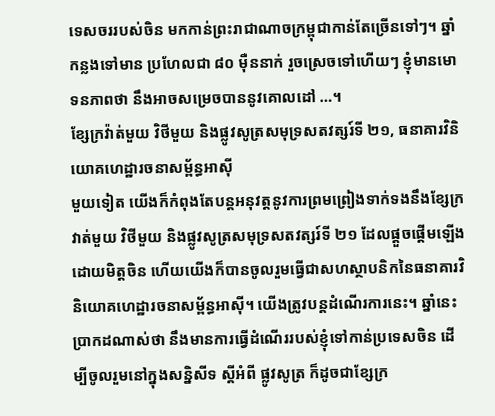ទេសចររបស់ចិន មកកាន់ព្រះរាជាណាចក្រម្ពុជាកាន់តែច្រើនទៅៗ។ ឆ្នាំកន្លងទៅមាន ប្រហែលជា ៨០ ម៉ឺននាក់ រួចស្រេចទៅហើយៗ ខ្ញុំមានមោទនភាពថា នឹងអាចសម្រេចបាននូវគោលដៅ …។
ខ្សែក្រវ៉ាត់មួយ វិថីមួយ និងផ្លូវសូត្រសមុទ្រសតវត្សរ៍ទី ២១, ធនាគារវិនិយោគហេដ្ឋារចនាសម្ព័ន្ធអាស៊ី
មួយទៀត យើងក៏កំពុងតែបន្តអនុវត្តនូវការព្រមព្រៀងទាក់ទងនឹងខ្សែក្រវាត់មួយ វិថីមួយ និងផ្លូវសូត្រសមុទ្រសតវត្សរ៍ទី ២១ ដែលផ្តួចផ្តើមឡើងដោយមិត្តចិន ហើយយើងក៏បានចូលរួមធ្វើជាសហស្ថាបនិកនៃធនាគារវិនិយោគហេដ្ឋារចនាសម្ព័ន្ធអាស៊ី។ យើងត្រូវបន្តដំណើរការនេះ។ ឆ្នាំនេះ ប្រាកដណាស់ថា នឹងមានការធ្វើដំណើររបស់ខ្ញុំទៅកាន់ប្រទេសចិន ដើម្បីចូលរួមនៅក្នុងសន្និសីទ ស្តីអំពី ផ្លូវសូត្រ ក៏ដូចជាខ្សែក្រ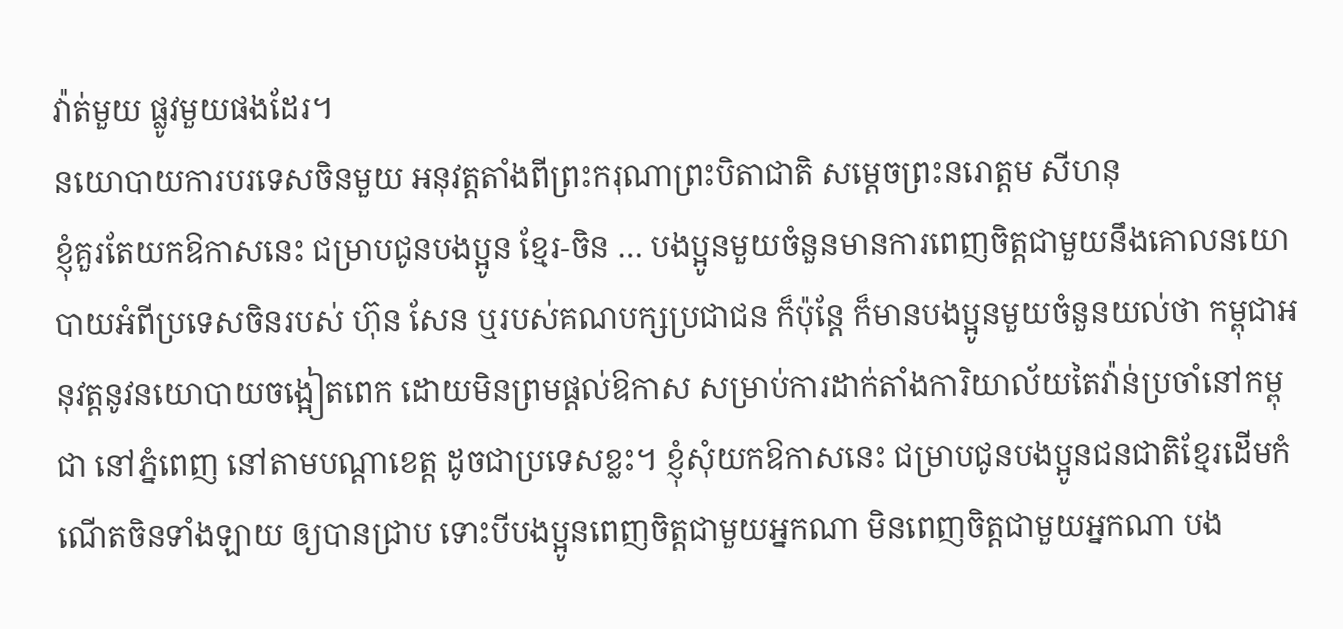វ៉ាត់មួយ ផ្លូវមួយផងដែរ។
នយោបាយការបរទេសចិនមួយ អនុវត្តតាំងពីព្រះករុណាព្រះបិតាជាតិ សម្តេចព្រះនរោត្តម សីហនុ
ខ្ញុំគួរតែយកឱកាសនេះ ជម្រាបជូនបងប្អូន ខ្មែរ-ចិន … បងប្អូនមួយចំនួនមានការពេញចិត្តជាមួយនឹងគោលនយោបាយអំពីប្រទេសចិនរបស់ ហ៊ុន សែន ឬរបស់គណបក្សប្រជាជន ក៏ប៉ុន្តែ ក៏មានបងប្អូនមួយចំនួនយល់ថា កម្ពុជាអនុវត្តនូវនយោបាយចង្អៀតពេក ដោយមិនព្រមផ្តល់ឱកាស សម្រាប់ការដាក់តាំងការិយាល័យតៃវ៉ាន់ប្រចាំនៅកម្ពុជា នៅភ្នំពេញ នៅតាមបណ្តាខេត្ត ដូចជាប្រទេសខ្លះ។ ខ្ញុំសុំយកឱកាសនេះ ជម្រាបជូនបងប្អូនជនជាតិខ្មែរដើមកំណើតចិនទាំងឡាយ ឲ្យបានជ្រាប ទោះបីបងប្អូនពេញចិត្តជាមួយអ្នកណា មិនពេញចិត្តជាមួយអ្នកណា បង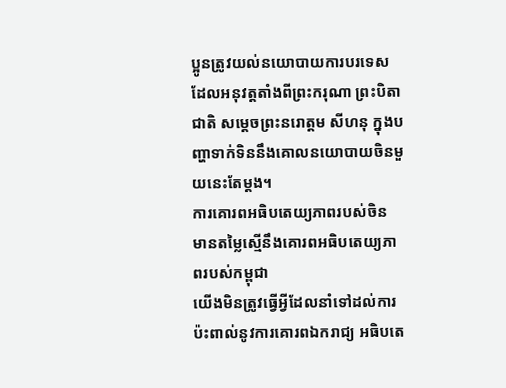ប្អូនត្រូវយល់នយោបាយការបរទេស ដែលអនុវត្តតាំងពីព្រះករុណា ព្រះបិតាជាតិ សម្តេចព្រះនរោត្តម សីហនុ ក្នុងបញ្ហាទាក់ទិននឹងគោលនយោបាយចិនមួយនេះតែម្តង។
ការគោរពអធិបតេយ្យភាពរបស់ចិន មានតម្លៃស្មើនឹងគោរពអធិបតេយ្យភាពរបស់កម្ពុជា
យើងមិនត្រូវធ្វើអ្វីដែលនាំទៅដល់ការប៉ះពាល់នូវការគោរពឯករាជ្យ អធិបតេ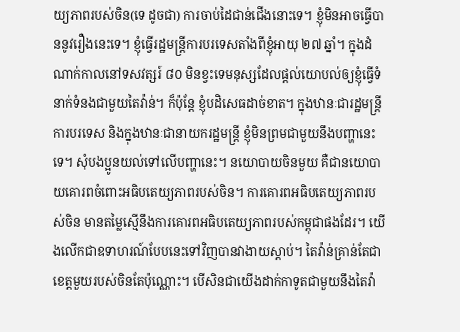យ្យភាពរបស់ចិន(ទេ ដូចជា) ការចាប់ដៃជាន់ជើងនោះទេ។ ខ្ញុំមិនអាចធ្វើបាននូវរឿងនេះទេ។ ខ្ញុំធ្វើរដ្ឋមន្ត្រីការបរទេសតាំងពីខ្ញុំអាយុ ២៧ ឆ្នាំ។ ក្នុងដំណាក់កាលនៅទសវត្សរ៍ ៨០ មិនខ្វះទេមនុស្សដែលផ្តល់យោបល់ឲ្យខ្ញុំធ្វើទំនាក់ទំនងជាមួយតៃវ៉ាន់។ ក៏ប៉ុន្តែ ខ្ញុំបដិសេធដាច់ខាត។ ក្នុងឋានៈជារដ្ឋមន្ត្រីការបរទេស និងក្នុងឋានៈជានាយករដ្ឋមន្ត្រី ខ្ញុំមិនព្រមជាមួយនឹងបញ្ហានេះទេ។ សុំបងប្អូនយល់ទៅលើបញ្ហានេះ។ នយោបាយចិនមួយ គឺជានយោបាយគោរពចំពោះអធិបតេយ្យភាពរបស់ចិន។ ការគោរពអធិបតេយ្យភាពរបស់ចិន មានតម្លៃស្មើនឹងការគោរពអធិបតេយ្យភាពរបស់កម្ពុជាផងដែរ។ យើងលើកជាឧទាហរណ៍បែបនេះទៅវិញបានវាងាយស្តាប់។ តៃវ៉ាន់គ្រាន់តែជាខេត្តមួយរបស់ចិនតែប៉ុណ្ណោះ។ បើសិនជាយើងដាក់កាទូតជាមួយនឹងតៃវ៉ា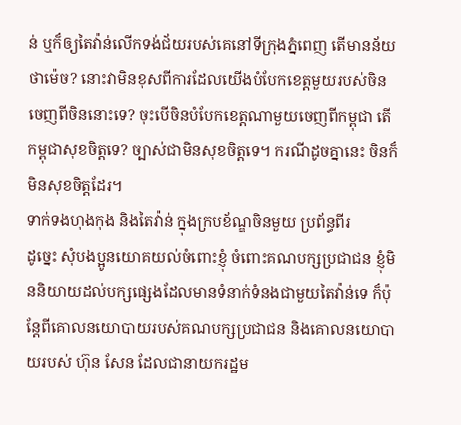ន់ ឬក៏ឲ្យតៃវ៉ាន់លើកទង់ជ័យរបស់គេនៅទីក្រុងភ្នំពេញ តើមានន័យថាម៉េច? នោះវាមិនខុសពីការដែលយើងបំបែកខេត្តមួយរបស់ចិន ចេញពីចិននោះទេ? ចុះបើចិនបំបែកខេត្តណាមួយចេញពីកម្ពុជា តើកម្ពុជាសុខចិត្តទេ? ច្បាស់ជាមិនសុខចិត្តទេ។ ករណីដូចគ្នានេះ ចិនក៏មិនសុខចិត្តដែរ។
ទាក់ទងហុងកុង និងតៃវ៉ាន់ ក្នុងក្របខ័ណ្ឌចិនមួយ ប្រព័ន្ធពីរ
ដូច្នេះ សុំបងប្អូនយោគយល់ចំពោះខ្ញុំ ចំពោះគណបក្សប្រជាជន ខ្ញុំមិននិយាយដល់បក្សផ្សេងដែលមានទំនាក់ទំនងជាមួយតៃវ៉ាន់ទេ ក៏ប៉ុន្តែពីគោលនយោបាយរបស់គណបក្សប្រជាជន និងគោលនយោបាយរបស់ ហ៊ុន សែន ដែលជានាយករដ្ឋម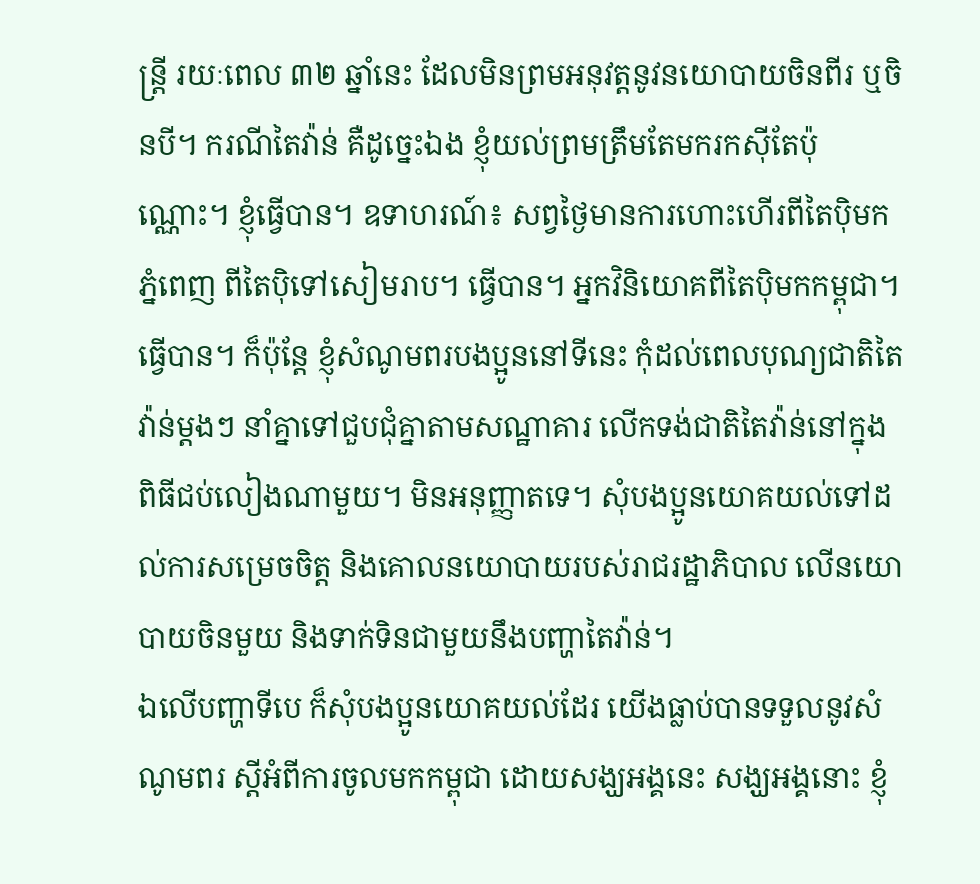ន្ត្រី រយៈពេល ៣២ ឆ្នាំនេះ ដែលមិនព្រមអនុវត្តនូវនយោបាយចិនពីរ ឬចិនបី។ ករណីតៃវ៉ាន់ គឺដូច្នេះឯង ខ្ញុំយល់ព្រមត្រឹមតែមករកស៊ីតែប៉ុណ្ណោះ។ ខ្ញុំធ្វើបាន។ ឧទាហរណ៍៖ សព្វថ្ងៃមានការហោះហើរពីតៃប៉ិមកភ្នំពេញ ពីតៃប៉ិទៅសៀមរាប។ ធ្វើបាន។ អ្នកវិនិយោគពីតៃប៉ិមកកម្ពុជា។ ធ្វើបាន។ ក៏ប៉ុន្តែ ខ្ញុំសំណូមពរបងប្អូននៅទីនេះ កុំដល់ពេលបុណ្យជាតិតៃវ៉ាន់ម្តងៗ នាំគ្នាទៅជួបជុំគ្នាតាមសណ្ឋាគារ លើកទង់ជាតិតៃវ៉ាន់នៅក្នុងពិធីជប់លៀងណាមួយ។ មិនអនុញ្ញាតទេ។ សុំបងប្អូនយោគយល់ទៅដល់ការសម្រេចចិត្ត និងគោលនយោបាយរបស់រាជរដ្ឋាភិបាល លើនយោបាយចិនមួយ និងទាក់ទិនជាមួយនឹងបញ្ហាតៃវ៉ាន់។
ឯលើបញ្ហាទីបេ ក៏សុំបងប្អូនយោគយល់ដែរ យើងធ្លាប់បានទទួលនូវសំណូមពរ ស្តីអំពីការចូលមកកម្ពុជា ដោយសង្ឃអង្គនេះ សង្ឃអង្គនោះ ខ្ញុំ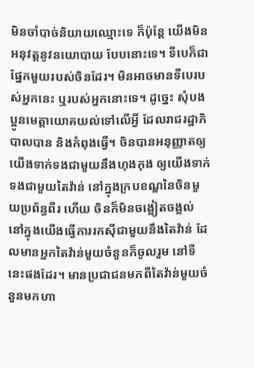មិនចាំបាច់និយាយឈ្មោះទេ ក៏ប៉ុន្តែ យើងមិនអនុវត្តនូវនយោបាយ បែបនោះទេ។ ទីបេក៏ជាផ្នែកមួយរបស់ចិនដែរ។ មិនអាចមានទីបេរបស់អ្នកនេះ ឬរបស់អ្នកនោះទេ។ ដូច្នេះ សុំបងប្អូនមេត្តាយោគយល់ទៅលើអ្វី ដែលរាជរដ្ឋាភិបាលបាន និងកំពុងធ្វើ។ ចិនបានអនុញ្ញាតឲ្យយើងទាក់ទងជាមួយនឹងហុងកុង ឲ្យយើងទាក់ទងជាមួយតៃវ៉ាន់ នៅក្នុងក្របខណ្ឌនៃចិនមួយប្រព័ន្ធពីរ ហើយ ចិនក៏មិនចង្អៀតចង្អល់ នៅក្នុងយើងធ្វើការរកស៊ីជាមួយនឹងតៃវ៉ាន់ ដែលមានអ្នកតៃវ៉ាន់មួយចំនួនក៏ចូលរួម នៅទីនេះផងដែរ។ មានប្រជាជនមកពីតៃវ៉ាន់មួយចំនួនមកហា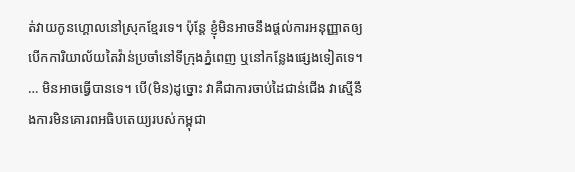ត់វាយកូនហ្គោលនៅស្រុកខ្មែរទេ។ ប៉ុន្តែ ខ្ញុំមិនអាចនឹងផ្តល់ការអនុញ្ញាតឲ្យបើកការិយាល័យតៃវ៉ាន់ប្រចាំនៅទីក្រុងភ្នំពេញ ឬនៅកន្លែងផ្សេងទៀតទេ។
… មិនអាចធ្វើបានទេ។ បើ(មិន)ដូច្នោះ វាគឺជាការចាប់ដៃជាន់ជើង វាស្មើនឹងការមិនគោរពអធិបតេយ្យរបស់កម្ពុជា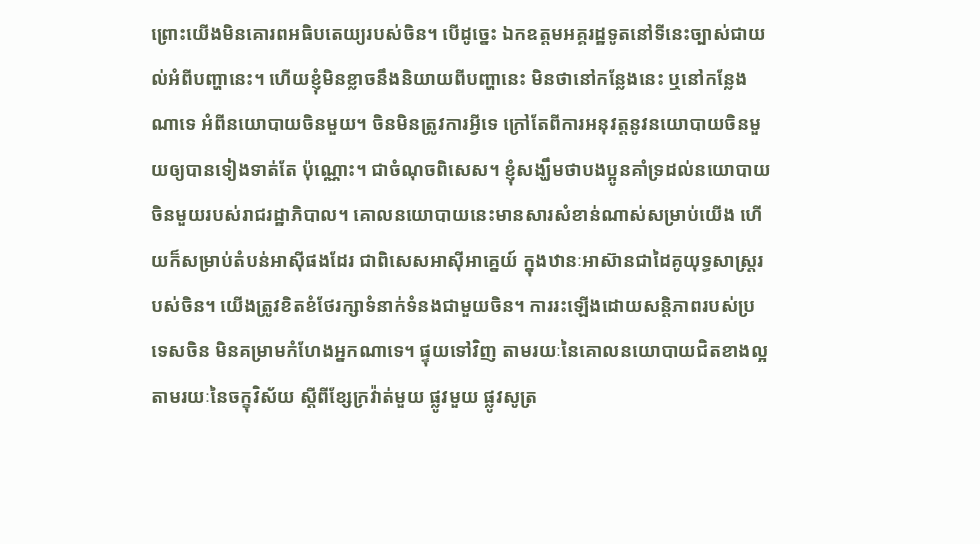ព្រោះយើងមិនគោរពអធិបតេយ្យរបស់ចិន។ បើដូច្នេះ ឯកឧត្តមអគ្គរដ្ឋទូតនៅទីនេះច្បាស់ជាយល់អំពីបញ្ហានេះ។ ហើយខ្ញុំមិនខ្លាចនឹងនិយាយពីបញ្ហានេះ មិនថានៅកន្លែងនេះ ឬនៅកន្លែងណាទេ អំពីនយោបាយចិនមួយ។ ចិនមិនត្រូវការអ្វីទេ ក្រៅតែពីការអនុវត្តនូវនយោបាយចិនមួយឲ្យបានទៀងទាត់តែ ប៉ុណ្ណោះ។ ជាចំណុចពិសេស។ ខ្ញុំសង្ឃឹមថាបងប្អូនគាំទ្រដល់នយោបាយចិនមួយរបស់រាជរដ្ឋាភិបាល។ គោលនយោបាយនេះមានសារសំខាន់ណាស់សម្រាប់យើង ហើយក៏សម្រាប់តំបន់អាស៊ីផងដែរ ជាពិសេសអាស៊ីអាគ្នេយ៍ ក្នុងឋានៈអាស៊ានជាដៃគូយុទ្ធសាស្ត្ររបស់ចិន។ យើងត្រូវខិតខំថែរក្សាទំនាក់ទំនងជាមួយចិន។ ការរះឡើងដោយសន្តិភាពរបស់ប្រទេសចិន មិនគម្រាមកំហែងអ្នកណាទេ។ ផ្ទុយទៅវិញ តាមរយៈនៃគោលនយោបាយជិតខាងល្អ តាមរយៈនៃចក្ខុវិស័យ ស្តីពីខ្សែក្រវ៉ាត់មួយ ផ្លូវមួយ ផ្លូវសូត្រ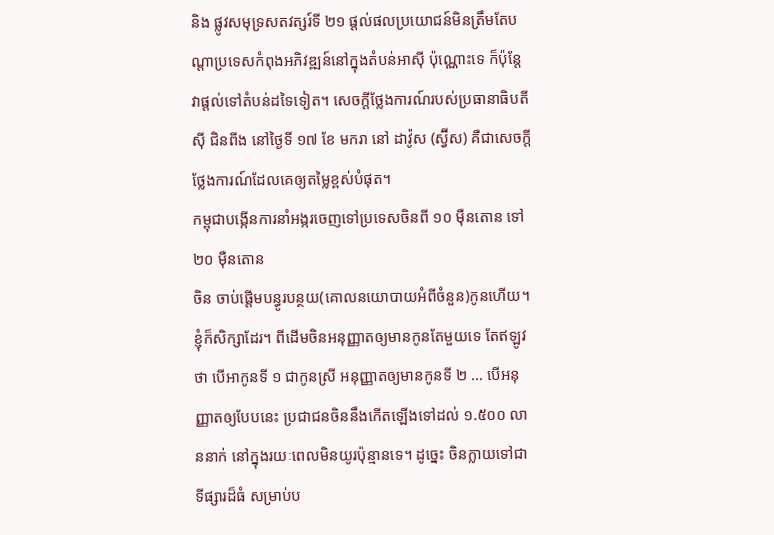និង ផ្លូវសមុទ្រសតវត្សរ៍ទី ២១ ផ្តល់ផលប្រយោជន៍មិនត្រឹមតែបណ្តាប្រទេសកំពុងអភិវឌ្ឍន៍នៅក្នុងតំបន់អាស៊ី ប៉ុណ្ណោះទេ ក៏ប៉ុន្តែ វាផ្តល់ទៅតំបន់ដទៃទៀត។ សេចក្តីថ្លែងការណ៍របស់ប្រធានាធិបតី ស៊ី ជិនពីង នៅថ្ងៃទី ១៧ ខែ មករា នៅ ដាវ៉ូស (ស្វ៊ីស) គឺជាសេចក្តីថ្លែងការណ៍ដែលគេឲ្យតម្លៃខ្ពស់បំផុត។
កម្ពុជាបង្កើនការនាំអង្ករចេញទៅប្រទេសចិនពី ១០ ម៉ឺនតោន ទៅ ២០ ម៉ឺនតោន
ចិន ចាប់ផ្តើមបន្ធូរបន្ថយ(គោលនយោបាយអំពីចំនួន)កូនហើយ។ ខ្ញុំក៏សិក្សាដែរ។ ពីដើមចិនអនុញ្ញាតឲ្យមានកូនតែមួយទេ តែឥឡូវថា បើអាកូនទី ១ ជាកូនស្រី អនុញ្ញាតឲ្យមានកូនទី ២ … បើអនុញ្ញាតឲ្យបែបនេះ ប្រជាជនចិននឹងកើតឡើងទៅដល់ ១.៥០០ លាននាក់ នៅក្នុងរយៈពេលមិនយូរប៉ុន្មានទេ។ ដូច្នេះ ចិនក្លាយទៅជាទីផ្សារដ៏ធំ សម្រាប់ប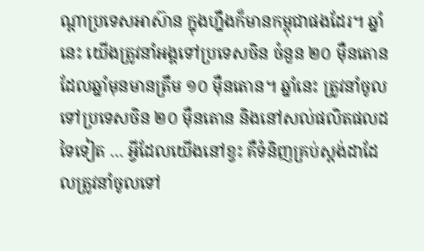ណ្តាប្រទេសអាស៊ាន ក្នុងហ្នឹងក៏មានកម្ពុជាផងដែរ។ ឆ្នាំនេះ យើងត្រូវនាំអង្គទៅប្រទេសចិន ចំនួន ២០ ម៉ឺនតោន ដែលឆ្នាំមុនមានត្រឹម ១០ ម៉ឺនតោន។ ឆ្នាំនេះ ត្រូវនាំចូលទៅប្រទេសចិន ២០ ម៉ឺនតោន និងនៅសល់ផលិតផលដទៃទៀត … អ្វីដែលយើងនៅខ្វះ គឺទំនិញគ្រប់ស្តង់ដាដែលត្រូវនាំចូលទៅ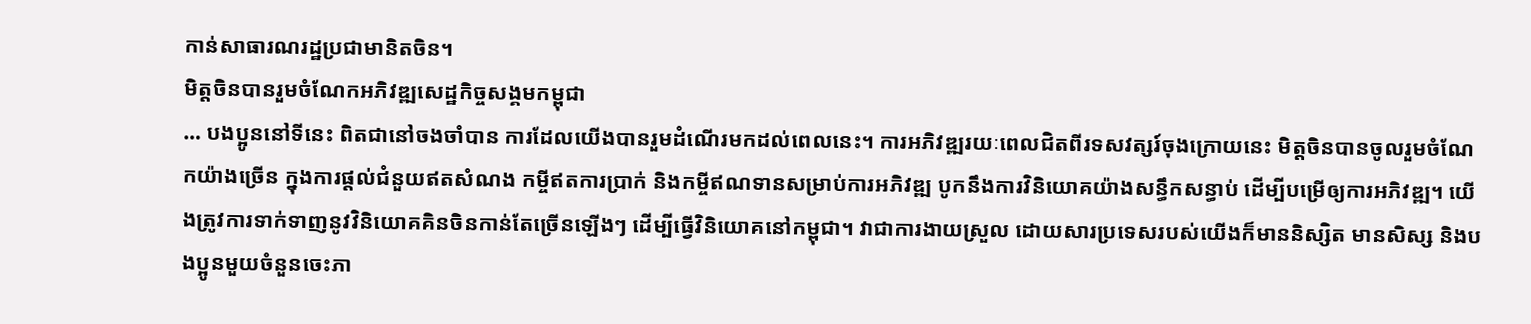កាន់សាធារណរដ្ឋប្រជាមានិតចិន។
មិត្តចិនបានរួមចំណែកអភិវឌ្ឍសេដ្ឋកិច្ចសង្គមកម្ពុជា
… បងប្អូននៅទីនេះ ពិតជានៅចងចាំបាន ការដែលយើងបានរួមដំណើរមកដល់ពេលនេះ។ ការអភិវឌ្ឍរយៈពេលជិតពីរទសវត្សរ៍ចុងក្រោយនេះ មិត្តចិនបានចូលរួមចំណែកយ៉ាងច្រើន ក្នុងការផ្តល់ជំនួយឥតសំណង កម្ចីឥតការប្រាក់ និងកម្ចីឥណទានសម្រាប់ការអភិវឌ្ឍ បូកនឹងការវិនិយោគយ៉ាងសន្ធឹកសន្ធាប់ ដើម្បីបម្រើឲ្យការអភិវឌ្ឍ។ យើងត្រូវការទាក់ទាញនូវវិនិយោគគិនចិនកាន់តែច្រើនឡើងៗ ដើម្បីធ្វើវិនិយោគនៅកម្ពុជា។ វាជាការងាយស្រួល ដោយសារប្រទេសរបស់យើងក៏មាននិស្សិត មានសិស្ស និងបងប្អូនមួយចំនួនចេះភា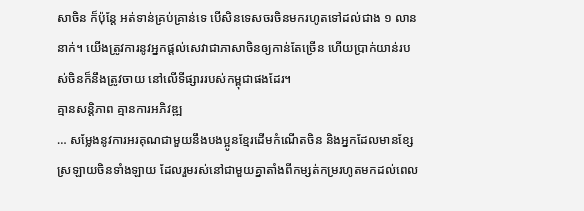សាចិន ក៏ប៉ុន្តែ អត់ទាន់គ្រប់គ្រាន់ទេ បើសិនទេសចរចិនមករហូតទៅដល់ជាង ១ លាននាក់។ យើងត្រូវការនូវអ្នកផ្តល់សេវាជាភាសាចិនឲ្យកាន់តែច្រើន ហើយប្រាក់យាន់របស់ចិនក៏នឹងត្រូវចាយ នៅលើទីផ្សាររបស់កម្ពុជាផងដែរ។
គ្មានសន្តិភាព គ្មានការអភិវឌ្ឍ
… សម្លែងនូវការអរគុណជាមួយនឹងបងប្អូនខ្មែរដើមកំណើតចិន និងអ្នកដែលមានខ្សែស្រឡាយចិនទាំងឡាយ ដែលរួមរស់នៅជាមួយគ្នាតាំងពីកម្សត់កម្ររហូតមកដល់ពេល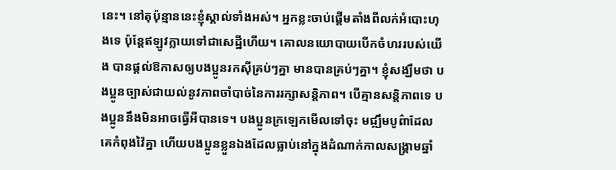នេះ។ នៅតុប៉ុន្មាននេះខ្ញុំស្គាល់ទាំងអស់។ អ្នកខ្លះចាប់ផ្តើមតាំងពីលក់អំបោះហុងទេ ប៉ុន្តែឥឡូវក្លាយទៅជាសេដ្ឋីហើយ។ គោលនយោបាយបើកចំហររបស់យើង បានផ្តល់ឱកាសឲ្យបងប្អូនរកស៊ីគ្រប់ៗគ្នា មានបានគ្រប់ៗគ្នា។ ខ្ញុំសង្ឃឹមថា បងប្អូនច្បាស់ជាយល់នូវភាពចាំបាច់នៃការរក្សាសន្តិភាព។ បើគ្មានសន្តិភាពទេ បងប្អូននឹងមិនអាចធ្វើអីបានទេ។ បងប្អូនក្រឡេកមើលទៅចុះ មជ្ឍឹមបូព៌ាដែលគេកំពុងវ៉ៃគ្នា ហើយបងប្អូនខ្លួនឯងដែលធ្លាប់នៅក្នុងដំណាក់កាលសង្គ្រាមឆ្នាំ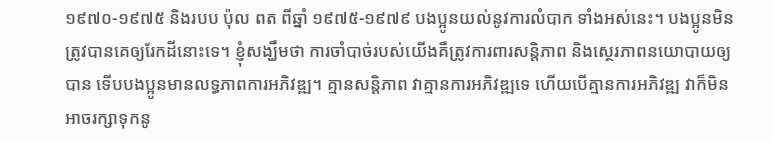១៩៧០-១៩៧៥ និងរបប ប៉ុល ពត ពីឆ្នាំ ១៩៧៥-១៩៧៩ បងប្អូនយល់នូវការលំបាក ទាំងអស់នេះ។ បងប្អូនមិនត្រូវបានគេឲ្យរែកដីនោះទេ។ ខ្ញុំសង្ឃឹមថា ការចាំបាច់របស់យើងគឺត្រូវការពារសន្តិភាព និងស្ថេរភាពនយោបាយឲ្យបាន ទើបបងប្អូនមានលទ្ធភាពការអភិវឌ្ឍ។ គ្មានសន្តិភាព វាគ្មានការអភិវឌ្ឍទេ ហើយបើគ្មានការអភិវឌ្ឍ វាក៏មិនអាចរក្សាទុកនូ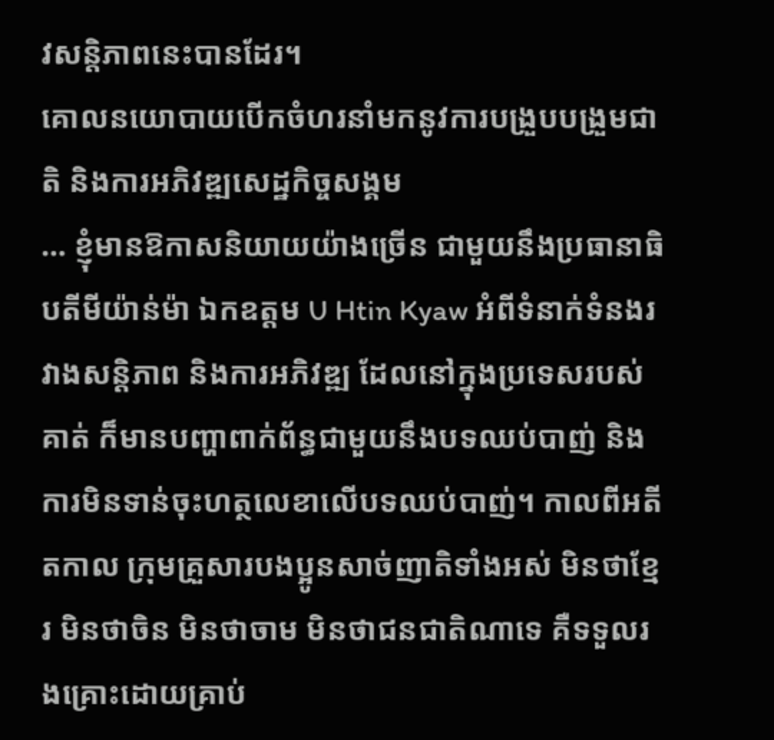វសន្តិភាពនេះបានដែរ។
គោលនយោបាយបើកចំហរនាំមកនូវការបង្រួបបង្រួមជាតិ និងការអភិវឌ្ឍសេដ្ឋកិច្ចសង្គម
… ខ្ញុំមានឱកាសនិយាយយ៉ាងច្រើន ជាមួយនឹងប្រធានាធិបតីមីយ៉ាន់ម៉ា ឯកឧត្តម U Htin Kyaw អំពីទំនាក់ទំនងរវាងសន្តិភាព និងការអភិវឌ្ឍ ដែលនៅក្នុងប្រទេសរបស់គាត់ ក៏មានបញ្ហាពាក់ព័ន្ធជាមួយនឹងបទឈប់បាញ់ និងការមិនទាន់ចុះហត្ថលេខាលើបទឈប់បាញ់។ កាលពីអតីតកាល ក្រុមគ្រួសារបងប្អូនសាច់ញាតិទាំងអស់ មិនថាខ្មែរ មិនថាចិន មិនថាចាម មិនថាជនជាតិណាទេ គឺទទួលរងគ្រោះដោយគ្រាប់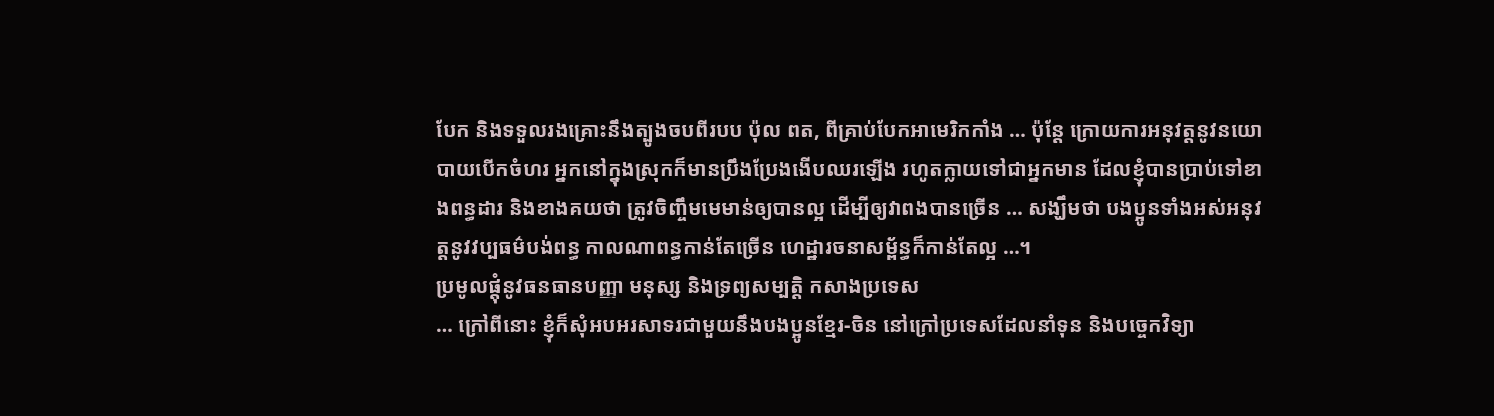បែក និងទទួលរងគ្រោះនឹងត្បូងចបពីរបប ប៉ុល ពត, ពីគ្រាប់បែកអាមេរិកកាំង … ប៉ុន្តែ ក្រោយការអនុវត្តនូវនយោបាយបើកចំហរ អ្នកនៅក្នុងស្រុកក៏មានប្រឹងប្រែងងើបឈរឡើង រហូតក្លាយទៅជាអ្នកមាន ដែលខ្ញុំបានប្រាប់ទៅខាងពន្ធដារ និងខាងគយថា ត្រូវចិញ្ចឹមមេមាន់ឲ្យបានល្អ ដើម្បីឲ្យវាពងបានច្រើន … សង្ឃឹមថា បងប្អូនទាំងអស់អនុវត្តនូវវប្បធម៌បង់ពន្ធ កាលណាពន្ធកាន់តែច្រើន ហេដ្ឋារចនាសម្ព័ន្ធក៏កាន់តែល្អ …។
ប្រមូលផ្តុំនូវធនធានបញ្ញា មនុស្ស និងទ្រព្យសម្បត្តិ កសាងប្រទេស
… ក្រៅពីនោះ ខ្ញុំក៏សុំអបអរសាទរជាមួយនឹងបងប្អូនខ្មែរ-ចិន នៅក្រៅប្រទេសដែលនាំទុន និងបច្ចេកវិទ្យា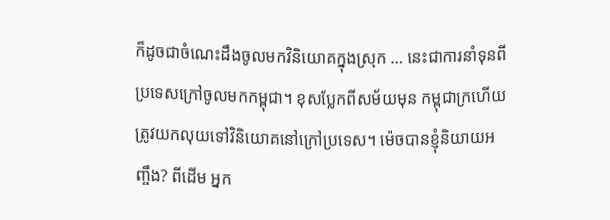ក៏ដូចជាចំណេះដឹងចូលមកវិនិយោគក្នុងស្រុក … នេះជាការនាំទុនពីប្រទេសក្រៅចូលមកកម្ពុជា។ ខុសប្លែកពីសម័យមុន កម្ពុជាក្រហើយត្រូវយកលុយទៅវិនិយោគនៅក្រៅប្រទេស។ ម៉េចបានខ្ញុំនិយាយអញ្ចឹង? ពីដើម អ្នក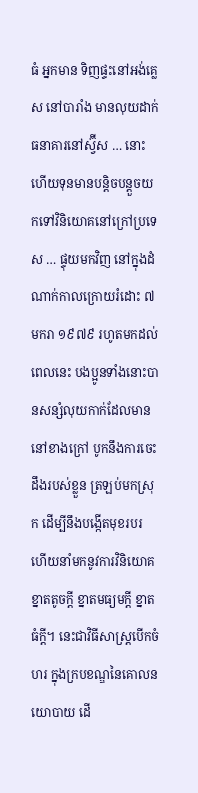ធំ អ្នកមាន ទិញផ្ទះនៅអង់គ្លេស នៅបារាំង មានលុយដាក់ធនាគារនៅស្វ៊ីស … នោះហើយទុនមានបន្តិចបន្តួចយកទៅវិនិយោគនៅក្រៅប្រទេស … ផ្ទុយមកវិញ នៅក្នុងដំណាក់កាលក្រោយរំដោះ ៧ មករា ១៩៧៩ រហូតមកដល់ពេលនេះ បងប្អូនទាំងនោះបានសន្សំលុយកាក់ដែលមាននៅខាងក្រៅ បូកនឹងការចេះដឹងរបស់ខ្លួន ត្រឡប់មកស្រុក ដើម្បីនឹងបង្កើតមុខរបរ ហើយនាំមកនូវការវិនិយោគខ្នាតតូចក្តី ខ្នាតមធ្យមក្តី ខ្នាតធំក្តី។ នេះជាវិធីសាស្ត្របើកចំហរ ក្នុងក្របខណ្ឌនៃគោលនយោបាយ ដើ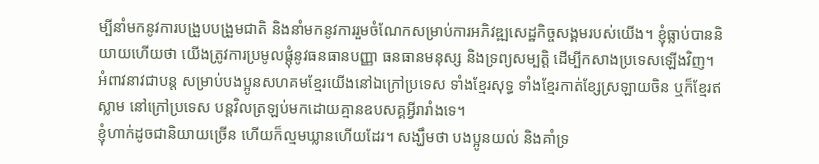ម្បីនាំមកនូវការបង្រួបបង្រួមជាតិ និងនាំមកនូវការរួមចំណែកសម្រាប់ការអភិវឌ្ឍសេដ្ឋកិច្ចសង្គមរបស់យើង។ ខ្ញុំធ្លាប់បាននិយាយហើយថា យើងត្រូវការប្រមូលផ្តុំនូវធនធានបញ្ញា ធនធានមនុស្ស និងទ្រព្យសម្បត្តិ ដើម្បីកសាងប្រទេសឡើងវិញ។ អំពាវនាវជាបន្ត សម្រាប់បងប្អូនសហគមខ្មែរយើងនៅឯក្រៅប្រទេស ទាំងខ្មែរសុទ្ធ ទាំងខ្មែរកាត់ខ្សែស្រឡាយចិន ឬក៏ខ្មែរឥស្លាម នៅក្រៅប្រទេស បន្តវិលត្រឡប់មកដោយគ្មានឧបសគ្គអ្វីរារាំងទេ។
ខ្ញុំហាក់ដូចជានិយាយច្រើន ហើយក៏ល្មមឃ្លានហើយដែរ។ សង្ឃឹមថា បងប្អូនយល់ និងគាំទ្រ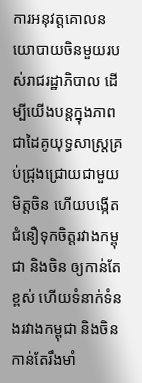ការអនុវត្តគោលនយោបាយចិនមួយរបស់រាជរដ្ឋាភិបាល ដើម្បីយើងបន្តក្នុងភាពជាដៃគូយុទ្ធសាស្ត្រគ្រប់ជ្រុងជ្រោយជាមួយមិត្តចិន ហើយបង្កើតជំនឿទុកចិត្តរវាងកម្ពុជា និងចិន ឲ្យកាន់តែខ្ពស់ ហើយទំនាក់ទំនងរវាងកម្ពុជា និងចិន កាន់តែរឹងមាំ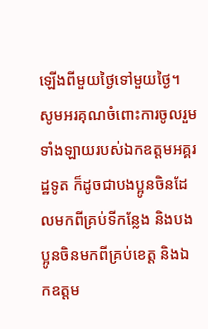ឡើងពីមួយថ្ងៃទៅមួយថ្ងៃ។ សូមអរគុណចំពោះការចូលរួមទាំងឡាយរបស់ឯកឧត្តមអគ្គរដ្ឋទូត ក៏ដូចជាបងប្អូនចិនដែលមកពីគ្រប់ទីកន្លែង និងបងប្អូនចិនមកពីគ្រប់ខេត្ត និងឯកឧត្តម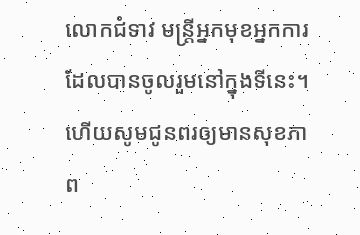លោកជំទាវ មន្ត្រីអ្នកមុខអ្នកការ ដែលបានចូលរួមនៅក្នុងទីនេះ។ ហើយសូមជូនពរឲ្យមានសុខភាព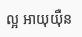ល្អ អាយុយ៉ឺន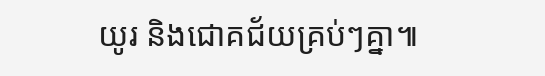យូរ និងជោគជ័យគ្រប់ៗគ្នា៕